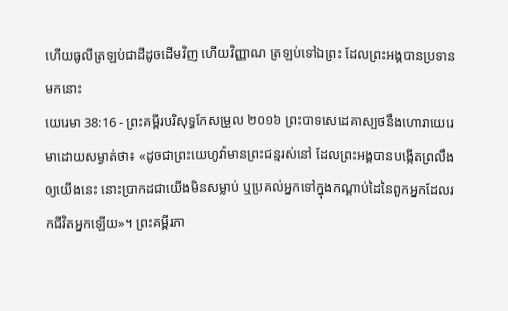ហើយធូលីត្រឡប់ជាដីដូចដើមវិញ ហើយវិញ្ញាណ ត្រឡប់ទៅឯព្រះ ដែលព្រះអង្គបានប្រទានមកនោះ
យេរេមា 38:16 - ព្រះគម្ពីរបរិសុទ្ធកែសម្រួល ២០១៦ ព្រះបាទសេដេគាស្បថនឹងហោរាយេរេមាដោយសម្ងាត់ថា៖ «ដូចជាព្រះយេហូវ៉ាមានព្រះជន្មរស់នៅ ដែលព្រះអង្គបានបង្កើតព្រលឹងឲ្យយើងនេះ នោះប្រាកដជាយើងមិនសម្លាប់ ឬប្រគល់អ្នកទៅក្នុងកណ្ដាប់ដៃនៃពួកអ្នកដែលរកជីវិតអ្នកឡើយ»។ ព្រះគម្ពីរភា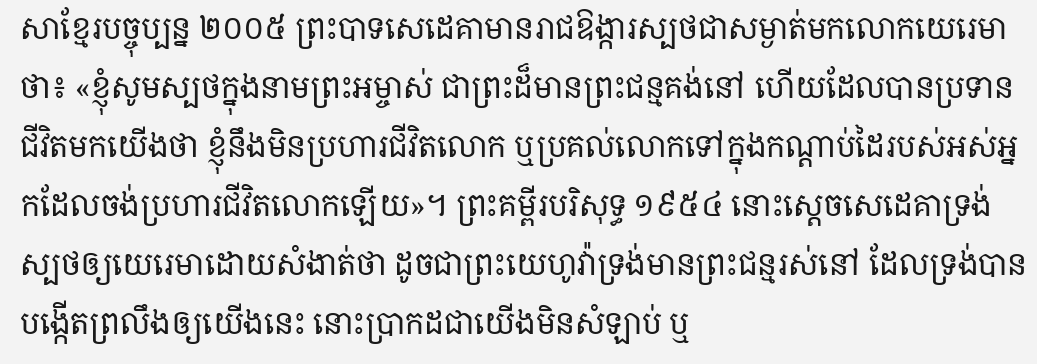សាខ្មែរបច្ចុប្បន្ន ២០០៥ ព្រះបាទសេដេគាមានរាជឱង្ការស្បថជាសម្ងាត់មកលោកយេរេមាថា៖ «ខ្ញុំសូមស្បថក្នុងនាមព្រះអម្ចាស់ ជាព្រះដ៏មានព្រះជន្មគង់នៅ ហើយដែលបានប្រទានជីវិតមកយើងថា ខ្ញុំនឹងមិនប្រហារជីវិតលោក ឬប្រគល់លោកទៅក្នុងកណ្ដាប់ដៃរបស់អស់អ្នកដែលចង់ប្រហារជីវិតលោកឡើយ»។ ព្រះគម្ពីរបរិសុទ្ធ ១៩៥៤ នោះស្តេចសេដេគាទ្រង់ស្បថឲ្យយេរេមាដោយសំងាត់ថា ដូចជាព្រះយេហូវ៉ាទ្រង់មានព្រះជន្មរស់នៅ ដែលទ្រង់បានបង្កើតព្រលឹងឲ្យយើងនេះ នោះប្រាកដជាយើងមិនសំឡាប់ ឬ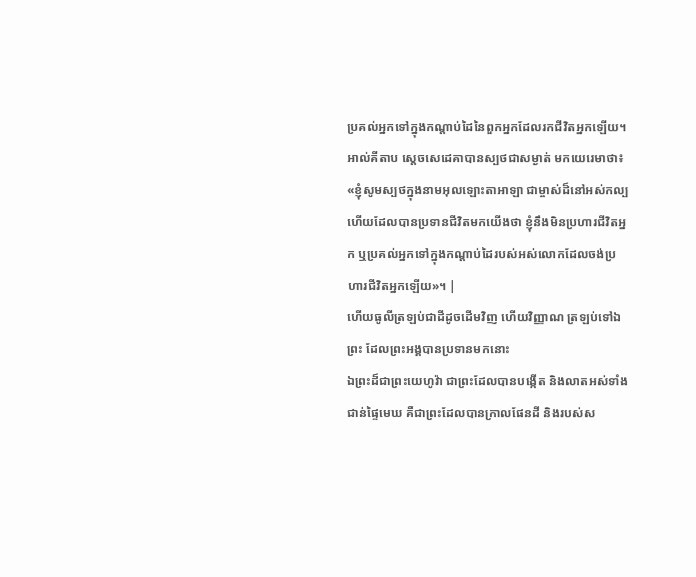ប្រគល់អ្នកទៅក្នុងកណ្តាប់ដៃនៃពួកអ្នកដែលរកជីវិតអ្នកឡើយ។ អាល់គីតាប ស្តេចសេដេគាបានស្បថជាសម្ងាត់ មកយេរេមាថា៖ «ខ្ញុំសូមស្បថក្នុងនាមអុលឡោះតាអាឡា ជាម្ចាស់ដ៏នៅអស់កល្ប ហើយដែលបានប្រទានជីវិតមកយើងថា ខ្ញុំនឹងមិនប្រហារជីវិតអ្នក ឬប្រគល់អ្នកទៅក្នុងកណ្ដាប់ដៃរបស់អស់លោកដែលចង់ប្រហារជីវិតអ្នកឡើយ»។ |
ហើយធូលីត្រឡប់ជាដីដូចដើមវិញ ហើយវិញ្ញាណ ត្រឡប់ទៅឯព្រះ ដែលព្រះអង្គបានប្រទានមកនោះ
ឯព្រះដ៏ជាព្រះយេហូវ៉ា ជាព្រះដែលបានបង្កើត និងលាតអស់ទាំងជាន់ផ្ទៃមេឃ គឺជាព្រះដែលបានក្រាលផែនដី និងរបស់ស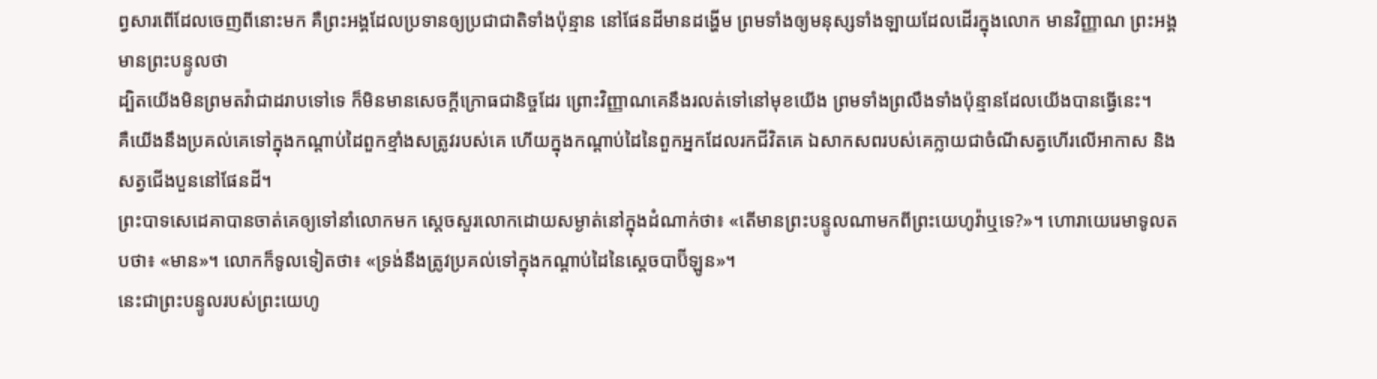ព្វសារពើដែលចេញពីនោះមក គឺព្រះអង្គដែលប្រទានឲ្យប្រជាជាតិទាំងប៉ុន្មាន នៅផែនដីមានដង្ហើម ព្រមទាំងឲ្យមនុស្សទាំងឡាយដែលដើរក្នុងលោក មានវិញ្ញាណ ព្រះអង្គមានព្រះបន្ទូលថា
ដ្បិតយើងមិនព្រមតវ៉ាជាដរាបទៅទេ ក៏មិនមានសេចក្ដីក្រោធជានិច្ចដែរ ព្រោះវិញ្ញាណគេនឹងរលត់ទៅនៅមុខយើង ព្រមទាំងព្រលឹងទាំងប៉ុន្មានដែលយើងបានធ្វើនេះ។
គឺយើងនឹងប្រគល់គេទៅក្នុងកណ្ដាប់ដៃពួកខ្មាំងសត្រូវរបស់គេ ហើយក្នុងកណ្ដាប់ដៃនៃពួកអ្នកដែលរកជីវិតគេ ឯសាកសពរបស់គេក្លាយជាចំណីសត្វហើរលើអាកាស និងសត្វជើងបួននៅផែនដី។
ព្រះបាទសេដេគាបានចាត់គេឲ្យទៅនាំលោកមក ស្ដេចសួរលោកដោយសម្ងាត់នៅក្នុងដំណាក់ថា៖ «តើមានព្រះបន្ទូលណាមកពីព្រះយេហូវ៉ាឬទេ?»។ ហោរាយេរេមាទូលតបថា៖ «មាន»។ លោកក៏ទូលទៀតថា៖ «ទ្រង់នឹងត្រូវប្រគល់ទៅក្នុងកណ្ដាប់ដៃនៃស្តេចបាប៊ីឡូន»។
នេះជាព្រះបន្ទូលរបស់ព្រះយេហូ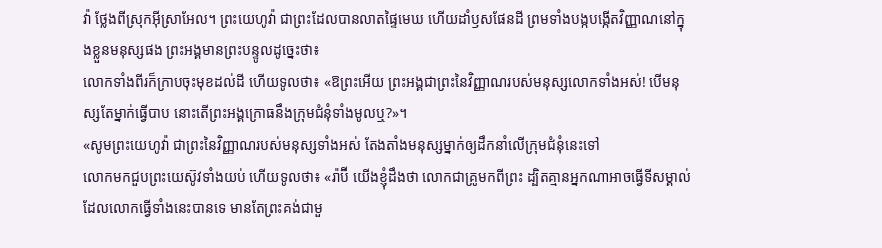វ៉ា ថ្លែងពីស្រុកអ៊ីស្រាអែល។ ព្រះយេហូវ៉ា ជាព្រះដែលបានលាតផ្ទៃមេឃ ហើយដាំឫសផែនដី ព្រមទាំងបង្កបង្កើតវិញ្ញាណនៅក្នុងខ្លួនមនុស្សផង ព្រះអង្គមានព្រះបន្ទូលដូច្នេះថា៖
លោកទាំងពីរក៏ក្រាបចុះមុខដល់ដី ហើយទូលថា៖ «ឱព្រះអើយ ព្រះអង្គជាព្រះនៃវិញ្ញាណរបស់មនុស្សលោកទាំងអស់! បើមនុស្សតែម្នាក់ធ្វើបាប នោះតើព្រះអង្គក្រោធនឹងក្រុមជំនុំទាំងមូលឬ?»។
«សូមព្រះយេហូវ៉ា ជាព្រះនៃវិញ្ញាណរបស់មនុស្សទាំងអស់ តែងតាំងមនុស្សម្នាក់ឲ្យដឹកនាំលើក្រុមជំនុំនេះទៅ
លោកមកជួបព្រះយេស៊ូវទាំងយប់ ហើយទូលថា៖ «រ៉ាប៊ី យើងខ្ញុំដឹងថា លោកជាគ្រូមកពីព្រះ ដ្បិតគ្មានអ្នកណាអាចធ្វើទីសម្គាល់ ដែលលោកធ្វើទាំងនេះបានទេ មានតែព្រះគង់ជាមួ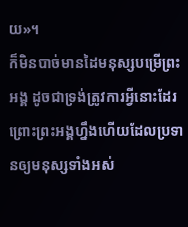យ»។
ក៏មិនបាច់មានដៃមនុស្សបម្រើព្រះអង្គ ដូចជាទ្រង់ត្រូវការអ្វីនោះដែរ ព្រោះព្រះអង្គហ្នឹងហើយដែលប្រទានឲ្យមនុស្សទាំងអស់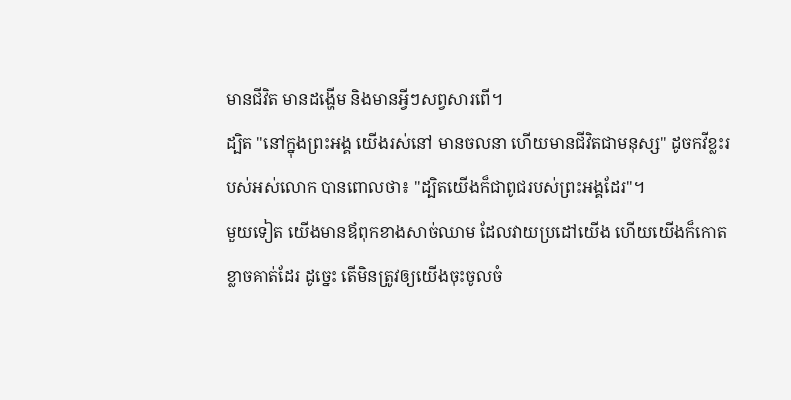មានជីវិត មានដង្ហើម និងមានអ្វីៗសព្វសារពើ។
ដ្បិត "នៅក្នុងព្រះអង្គ យើងរស់នៅ មានចលនា ហើយមានជីវិតជាមនុស្ស" ដូចកវីខ្លះរបស់អស់លោក បានពោលថា៖ "ដ្បិតយើងក៏ជាពូជរបស់ព្រះអង្គដែរ"។
មួយទៀត យើងមានឪពុកខាងសាច់ឈាម ដែលវាយប្រដៅយើង ហើយយើងក៏កោតខ្លាចគាត់ដែរ ដូច្នេះ តើមិនត្រូវឲ្យយើងចុះចូលចំ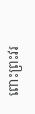ពោះព្រះវរ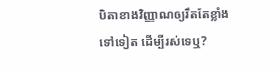បិតាខាងវិញ្ញាណឲ្យរឹតតែខ្លាំងទៅទៀត ដើម្បីរស់ទេឬ?